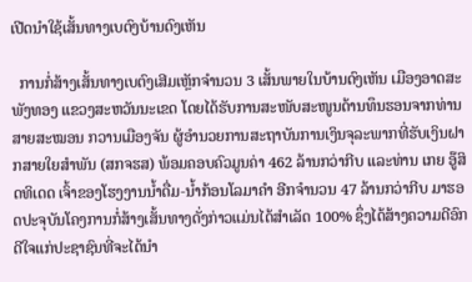ເປີດນໍາໃຊ້ເສັ້ນທາງເບຕົງບ້ານດົງເຫັນ

  ການກໍ່ສ້າງເສັ້ນທາງເບຕົງເສີມເຫຼັກຈຳນວນ 3 ເສັ້ນພາຍໃນບ້ານດົງເຫັນ ເມືອງອາດສະພັງທອງ ແຂວງສະຫວັນນະເຂດ ໂດຍໄດ້ຮັບການສະໜັບສະໜູນດ້ານທຶນຮອນຈາກທ່ານ ສາຍສະໝອນ ກວານເມືອງຈັນ ຜູ້ອຳນວຍການສະຖາບັນການເງິນຈຸລະພາກທີ່ຮັບເງິນຝາກສາຍໃຍສຳພັນ (ສກຈຮສ) ພ້ອມຄອບຄົວມູນຄ່າ 462 ລ້ານກວ່າກີບ ແລະທ່ານ ເກຍ ອູ໊ສິດທິເດດ ເຈົ້າຂອງໂຮງງານນໍ້າດື່ມ-ນໍ້າກ້ອນໂລມາຄຳ ອີກຈຳນວນ 47 ລ້ານກວ່າກີບ ມາຮອດປະຈຸບັນໂຄງການກໍ່ສ້າງເສັ້ນທາງດັ່ງກ່າວແມ່ນໄດ້ສຳເລັດ 100% ຊຶ່ງໄດ້ສ້າງຄວາມດີອົກດີໃຈແກ່ປະຊາຊົນທີ່ຈະໄດ້ນຳ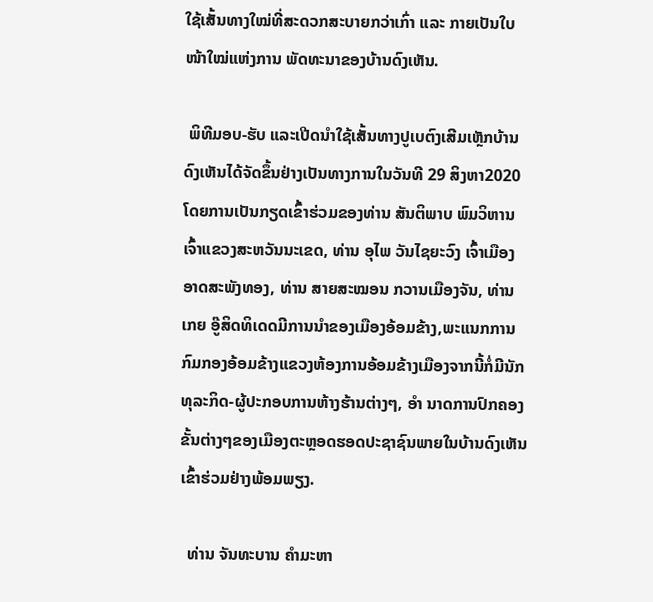ໃຊ້ເສັ້ນທາງໃໝ່ທີ່ສະດວກສະບາຍກວ່າເກົ່າ ແລະ ກາຍເປັນໃບໜ້າໃໝ່ແຫ່ງການ ພັດທະນາຂອງບ້ານດົງເຫັນ.

 ພິທີມອບ-ຮັບ ແລະເປີດນຳໃຊ້ເສັ້ນທາງປູເບຕົງເສີມເຫຼັກບ້ານດົງເຫັນໄດ້ຈັດຂຶ້ນຢ່າງເປັນທາງການໃນວັນທີ 29 ສິງຫາ2020 ໂດຍການເປັນກຽດເຂົ້າຮ່ວມຂອງທ່ານ ສັນຕິພາບ ພົມວິຫານ ເຈົ້າແຂວງສະຫວັນນະເຂດ, ທ່ານ ອຸໄພ ວັນໄຊຍະວົງ ເຈົ້າເມືອງອາດສະພັງທອງ, ທ່ານ ສາຍສະໝອນ ກວານເມືອງຈັນ, ທ່ານ ເກຍ ອູ໊ສິດທິເດດມີການນຳຂອງເມືອງອ້ອມຂ້າງ,ພະແນກການກົມກອງອ້ອມຂ້າງແຂວງຫ້ອງການອ້ອມຂ້າງເມືອງຈາກນີ້ກໍ່ມີນັກທຸລະກິດ-ຜູ້ປະກອບການຫ້າງຮ້ານຕ່າງໆ, ອຳ ນາດການປົກຄອງຂັ້ນຕ່າງໆຂອງເມືອງຕະຫຼອດຮອດປະຊາຊົນພາຍໃນບ້ານດົງເຫັນເຂົ້າຮ່ວມຢ່າງພ້ອມພຽງ.

  ທ່ານ ຈັນທະບານ ຄໍາມະຫາ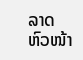ລາດ ຫົວໜ້າ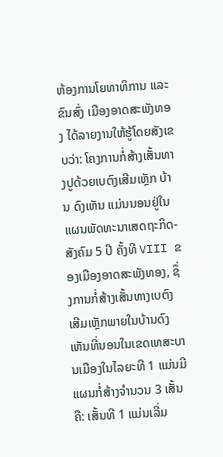ຫ້ອງການໂຍທາທິການ ແລະຂົນສົ່ງ ເມືອງອາດສະພັງທອງ ໄດ້ລາຍງານໃຫ້ຮູ້ໂດຍສັງເຂບວ່າ: ໂຄງການກໍ່ສ້າງເສັ້ນທາງປູດ້ວຍເບຕົງເສີມເຫຼັກ ບ້ານ ດົງເຫັນ ແມ່ນນອນຢູ່ໃນແຜນພັດທະນາເສດຖະກິດ-ສັງຄົມ 5 ປີ ຄັ້ງທີ VIII ຂອງເມືອງອາດສະພັງທອງ, ຊຶ່ງການກໍ່ສ້າງເສັ້ນທາງເບຕົງເສີມເຫຼັກພາຍໃນບ້ານດົງເຫັນທີ່ນອນໃນເຂດເທສະບານເມືອງໃນໄລຍະທີ 1 ແມ່ນມີແຜນກໍ່ສ້າງຈໍານວນ 3 ເສັ້ນຄື: ເສັ້ນທີ 1 ແມ່ນເລີ່ມ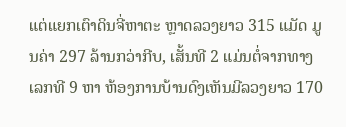ແຕ່ແຍກເຕົາດິນຈີ່ຫາຕະ ຫຼາດລວງຍາວ 315 ແມັດ ມູນຄ່າ 297 ລ້ານກວ່າກີບ, ເສັ້ນທີ 2 ແມ່ນຕໍ່ຈາກທາງເລກທີ 9 ຫາ ຫ້ອງການບ້ານດົງເຫັນມີລວງຍາວ 170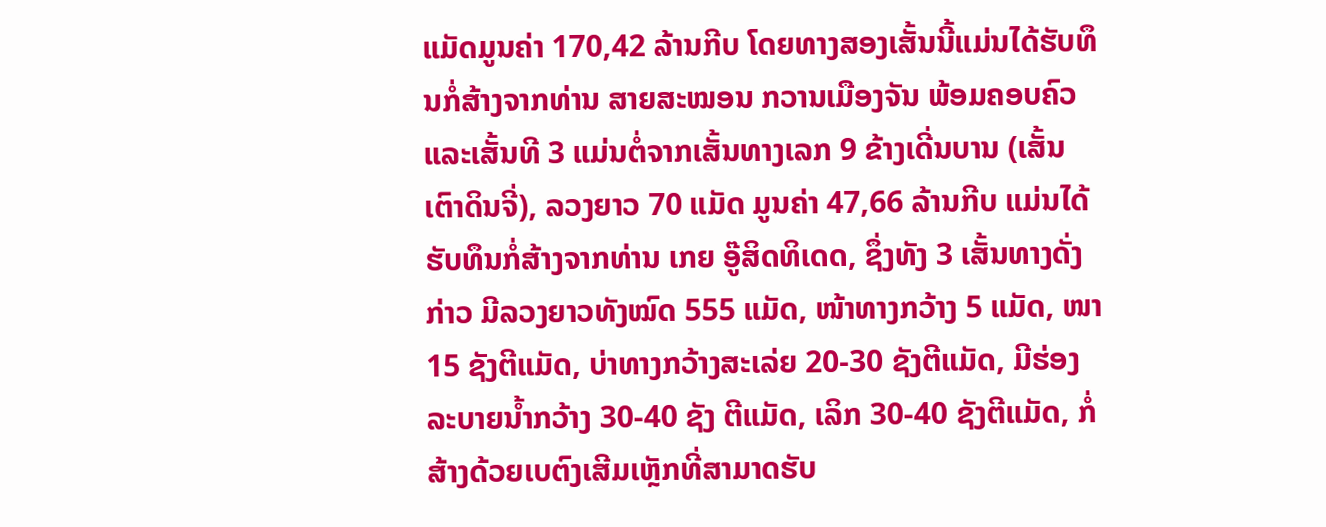ແມັດມູນຄ່າ 170,42 ລ້ານກີບ ໂດຍທາງສອງເສັ້ນນີ້ແມ່ນໄດ້ຮັບທຶນກໍ່ສ້າງຈາກທ່ານ ສາຍສະໝອນ ກວານເມືອງຈັນ ພ້ອມຄອບຄົວ ແລະເສັ້ນທີ 3 ແມ່ນຕໍ່ຈາກເສັ້ນທາງເລກ 9 ຂ້າງເດີ່ນບານ (ເສັ້ນເຕົາດິນຈີ່), ລວງຍາວ 70 ແມັດ ມູນຄ່າ 47,66 ລ້ານກີບ ແມ່ນໄດ້ຮັບທຶນກໍ່ສ້າງຈາກທ່ານ ເກຍ ອູ໊ສິດທິເດດ, ຊຶ່ງທັງ 3 ເສັ້ນທາງດັ່ງກ່າວ ມີລວງຍາວທັງໝົດ 555 ແມັດ, ໜ້າທາງກວ້າງ 5 ແມັດ, ໜາ 15 ຊັງຕີແມັດ, ບ່າທາງກວ້າງສະເລ່ຍ 20-30 ຊັງຕີແມັດ, ມີຮ່ອງລະບາຍນໍ້າກວ້າງ 30-40 ຊັງ ຕີແມັດ, ເລິກ 30-40 ຊັງຕີແມັດ, ກໍ່ສ້າງດ້ວຍເບຕົງເສີມເຫຼັກທີ່ສາມາດຮັບ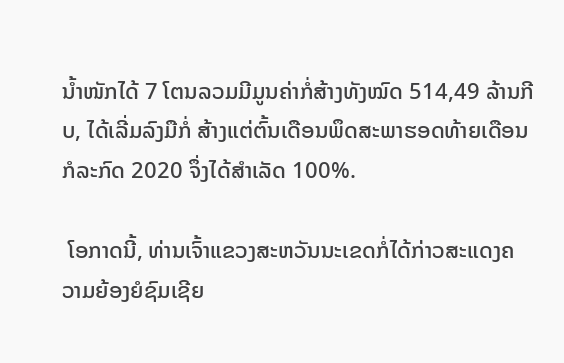ນໍ້າໜັກໄດ້ 7 ໂຕນລວມມີມູນຄ່າກໍ່ສ້າງທັງໝົດ 514,49 ລ້ານກີບ, ໄດ້ເລີ່ມລົງມືກໍ່ ສ້າງແຕ່ຕົ້ນເດືອນພຶດສະພາຮອດທ້າຍເດືອນກໍລະກົດ 2020 ຈຶ່ງໄດ້ສໍາເລັດ 100%.

 ໂອກາດນີ້, ທ່ານເຈົ້າແຂວງສະຫວັນນະເຂດກໍ່ໄດ້ກ່າວສະແດງຄວາມຍ້ອງຍໍຊົມເຊີຍ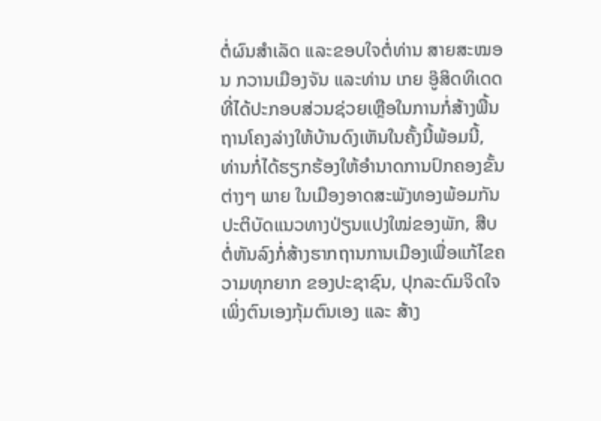ຕໍ່ຜົນສຳເລັດ ແລະຂອບໃຈຕໍ່ທ່ານ ສາຍສະໝອນ ກວານເມືອງຈັນ ແລະທ່ານ ເກຍ ອູ໊ສິດທິເດດ ທີ່ໄດ້ປະກອບສ່ວນຊ່ວຍເຫຼືອໃນການກໍ່ສ້າງພື້ນຖານໂຄງລ່າງໃຫ້ບ້ານດົງເຫັນໃນຄັ້ງນີ້ພ້ອມນີ້, ທ່ານກໍ່ໄດ້ຮຽກຮ້ອງໃຫ້ອຳນາດການປົກຄອງຂັ້ນຕ່າງໆ ພາຍ ໃນເມືອງອາດສະພັງທອງພ້ອມກັນປະຕິບັດແນວທາງປ່ຽນແປງໃໝ່ຂອງພັກ, ສືບຕໍ່ຫັນລົງກໍ່ສ້າງຮາກຖານການເມືອງເພື່ອແກ້ໄຂຄວາມທຸກຍາກ ຂອງປະຊາຊົນ, ປຸກລະດົມຈິດໃຈເພິ່ງຕົນເອງກຸ້ມຕົນເອງ ແລະ ສ້າງ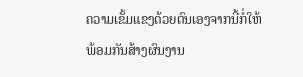ຄວາມເຂັ້ມແຂງດ້ວຍຕົນເອງຈາກນີ້ກໍ່ໃຫ້ພ້ອມກັນສ້າງຜົນງານ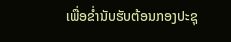ເພື່ອຂໍ່ານັບຮັບຕ້ອນກອງປະຊຸ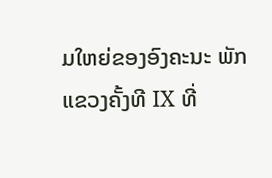ມໃຫຍ່ຂອງອົງຄະນະ ພັກແຂວງຄັ້ງທີ IX ທີ່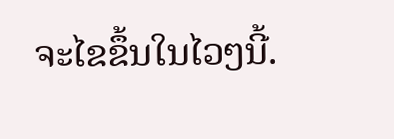ຈະໄຂຂຶ້ນໃນໄວໆນີ້.